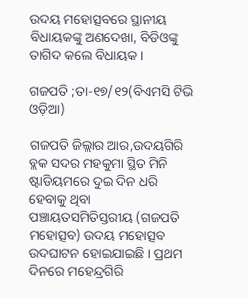ଉଦୟ ମହୋତ୍ସବରେ ସ୍ଥାନୀୟ ବିଧାୟକଙ୍କୁ ଅଣଦେଖା, ବିଡିଓଙ୍କୁ ତାଗିଦ କଲେ ବିଧାୟକ ।

ଗଜପତି ;ତା-୧୭/୧୨(ବିଏମସି ଟିଭି ଓଡ଼ିଆ)

ଗଜପତି ଜିଲ୍ଲାର ଆର,ଉଦୟଗିରି ବ୍ଲକ ସଦର ମହକୁମା ସ୍ଥିତ ମିନି ଷ୍ଟାଡିୟମରେ ଦୁଇ ଦିନ ଧରି ହେବାକୁ ଥିବା ପଞ୍ଚାୟତସମିତିସ୍ତରୀୟ (ଗଜପତି ମହୋତ୍ସବ) ଉଦୟ ମହୋତ୍ସବ ଉଦଘାଟନ ହୋଇଯାଇଛି । ପ୍ରଥମ ଦିନରେ ମହେନ୍ଦ୍ରଗିରି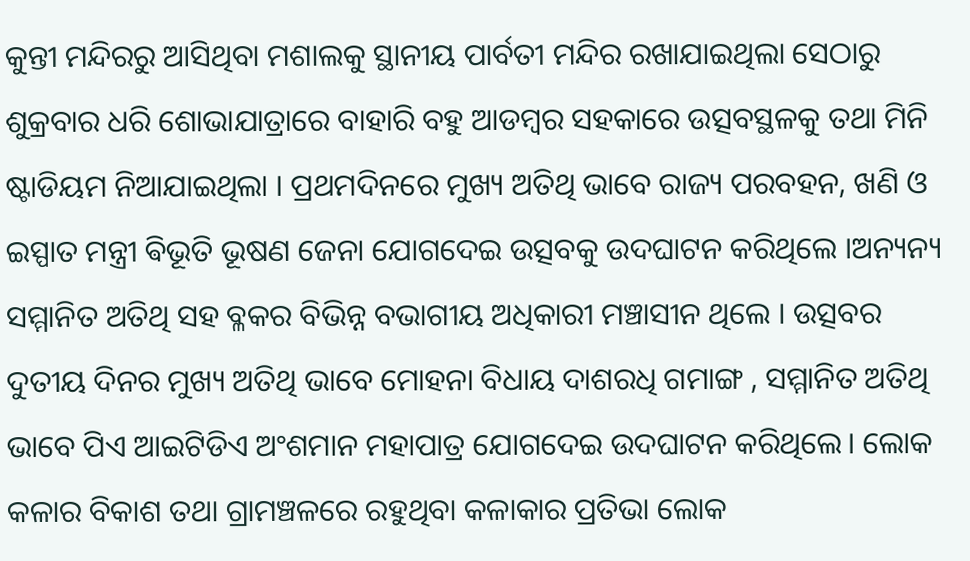କୁନ୍ତୀ ମନ୍ଦିରରୁ ଆସିଥିବା ମଶାଲକୁ ସ୍ଥାନୀୟ ପାର୍ବତୀ ମନ୍ଦିର ରଖାଯାଇଥିଲା ସେଠାରୁ ଶୁକ୍ରବାର ଧରି ଶୋଭାଯାତ୍ରାରେ ବାହାରି ବହୁ ଆଡମ୍ବର ସହକାରେ ଉତ୍ସବସ୍ଥଳକୁ ତଥା ମିନି ଷ୍ଟାଡିୟମ ନିଆଯାଇଥିଲା । ପ୍ରଥମଦିନରେ ମୁଖ୍ୟ ଅତିଥି ଭାବେ ରାଜ୍ୟ ପରବହନ, ଖଣି ଓ ଇସ୍ପାତ ମନ୍ତ୍ରୀ ଵିଭୂତି ଭୂଷଣ ଜେନା ଯୋଗଦେଇ ଉତ୍ସବକୁ ଉଦଘାଟନ କରିଥିଲେ ।ଅନ୍ୟନ୍ୟ ସମ୍ମାନିତ ଅତିଥି ସହ ବ୍ଳକର ବିଭିନ୍ନ ବଭାଗୀୟ ଅଧିକାରୀ ମଞ୍ଚାସୀନ ଥିଲେ । ଉତ୍ସବର ଦୁତୀୟ ଦିନର ମୁଖ୍ୟ ଅତିଥି ଭାବେ ମୋହନା ବିଧାୟ ଦାଶରଧି ଗମାଙ୍ଗ , ସମ୍ମାନିତ ଅତିଥି ଭାବେ ପିଏ ଆଇଟିଡିଏ ଅଂଶମାନ ମହାପାତ୍ର ଯୋଗଦେଇ ଉଦଘାଟନ କରିଥିଲେ। ଲୋକ କଳାର ବିକାଶ ତଥା ଗ୍ରାମଞ୍ଚଳରେ ରହୁଥିବା କଳାକାର ପ୍ରତିଭା ଲୋକ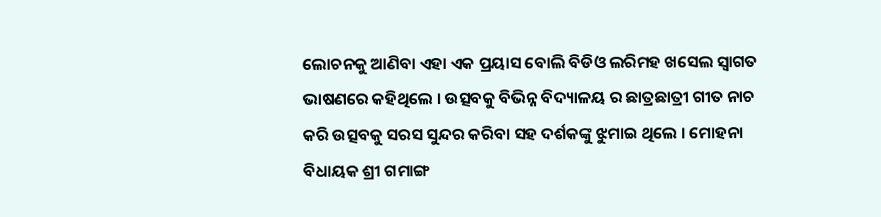ଲୋଚନକୁ ଆଣିବା ଏହା ଏକ ପ୍ରୟାସ ବୋଲି ବିଡିଓ ଲରିମହ ଖସେଲ ସ୍ବାଗତ ଭାଷଣରେ କହିଥିଲେ । ଉତ୍ସବକୁ ବିଭିନ୍ନ ବିଦ୍ୟାଳୟ ର ଛାତ୍ରଛାତ୍ରୀ ଗୀତ ନାଚ କରି ଉତ୍ସବକୁ ସରସ ସୁନ୍ଦର କରିବା ସହ ଦର୍ଶକଙ୍କୁ ଝୁମାଇ ଥିଲେ । ମୋହନା ବିଧାୟକ ଶ୍ରୀ ଗମାଙ୍ଗ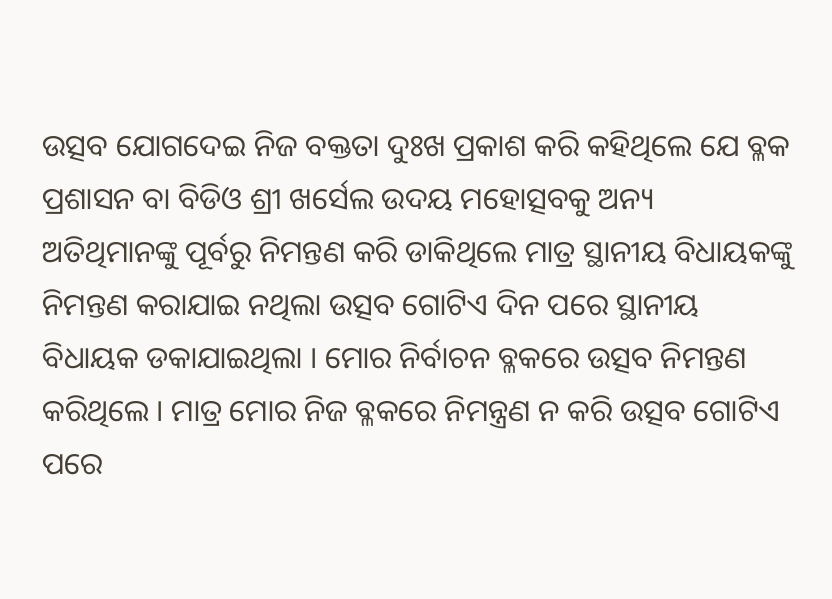ଉତ୍ସବ ଯୋଗଦେଇ ନିଜ ବକ୍ତତା ଦୁଃଖ ପ୍ରକାଶ କରି କହିଥିଲେ ଯେ ବ୍ଳକ ପ୍ରଶାସନ ବା ବିଡିଓ ଶ୍ରୀ ଖର୍ସେଲ ଉଦୟ ମହୋତ୍ସବକୁ ଅନ୍ୟ ଅତିଥିମାନଙ୍କୁ ପୂର୍ବରୁ ନିମନ୍ତଣ କରି ଡାକିଥିଲେ ମାତ୍ର ସ୍ଥାନୀୟ ବିଧାୟକଙ୍କୁ ନିମନ୍ତଣ କରାଯାଇ ନଥିଲା ଉତ୍ସବ ଗୋଟିଏ ଦିନ ପରେ ସ୍ଥାନୀୟ ବିଧାୟକ ଡକାଯାଇଥିଲା । ମୋର ନିର୍ବାଚନ ବ୍ଳକରେ ଉତ୍ସବ ନିମନ୍ତଣ କରିଥିଲେ । ମାତ୍ର ମୋର ନିଜ ବ୍ଳକରେ ନିମନ୍ତ୍ରଣ ନ କରି ଉତ୍ସବ ଗୋଟିଏ ପରେ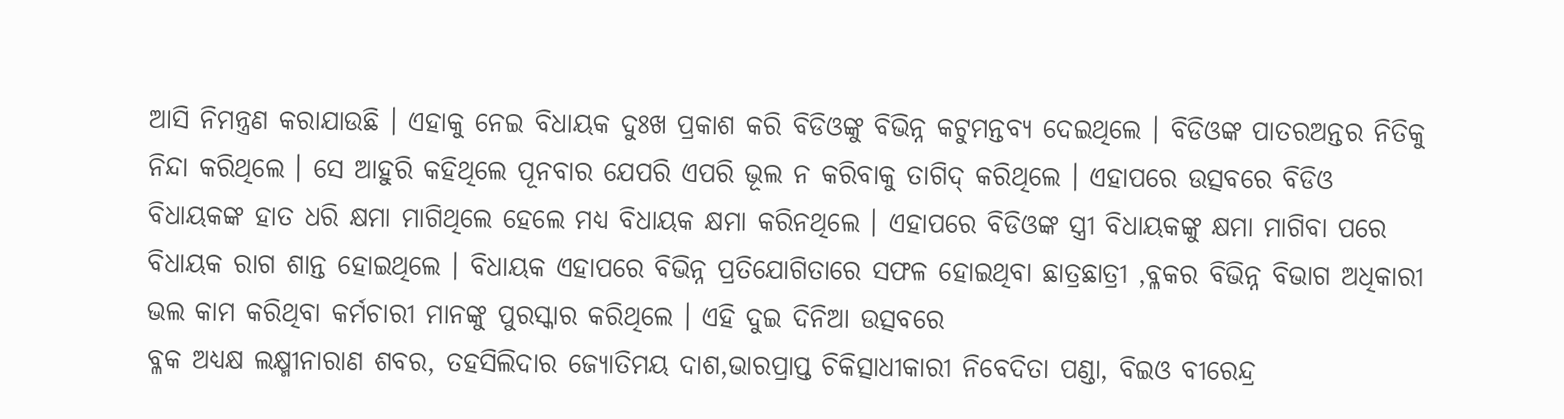ଆସି ନିମନ୍ତ୍ରଣ କରାଯାଉଛି । ଏହାକୁ ନେଇ ବିଧାୟକ ଦୁଃଖ ପ୍ରକାଶ କରି ବିଡିଓଙ୍କୁ ବିଭିନ୍ନ କଟୁମନ୍ତବ୍ୟ ଦେଇଥିଲେ । ବିଡିଓଙ୍କ ପାତରଅନ୍ତର ନିତିକୁ ନିନ୍ଦା କରିଥିଲେ । ସେ ଆହୁରି କହିଥିଲେ ପୂନବାର ଯେପରି ଏପରି ଭୂଲ ନ କରିବାକୁ ତାଗିଦ୍ କରିଥିଲେ । ଏହାପରେ ଉତ୍ସବରେ ବିଡିଓ ବିଧାୟକଙ୍କ ହାତ ଧରି କ୍ଷମା ମାଗିଥିଲେ ହେଲେ ମଧ୍ୟ ବିଧାୟକ କ୍ଷମା କରିନଥିଲେ । ଏହାପରେ ବିଡିଓଙ୍କ ସ୍ତ୍ରୀ ବିଧାୟକଙ୍କୁ କ୍ଷମା ମାଗିବା ପରେ ବିଧାୟକ ରାଗ ଶାନ୍ତ ହୋଇଥିଲେ । ବିଧାୟକ ଏହାପରେ ବିଭିନ୍ନ ପ୍ରତିଯୋଗିତାରେ ସଫଳ ହୋଇଥିବା ଛାତ୍ରଛାତ୍ରୀ ,ବ୍ଳକର ବିଭିନ୍ନ ବିଭାଗ ଅଧିକାରୀ ଭଲ କାମ କରିଥିବା କର୍ମଚାରୀ ମାନଙ୍କୁ ପୁରସ୍କାର କରିଥିଲେ । ଏହି ଦୁଇ ଦିନିଆ ଉତ୍ସବରେ
ବ୍ଳକ ଅଧ୍ୟକ୍ଷ ଲକ୍ଷ୍ମୀନାରାଣ ଶବର, ତହସିଲିଦାର ଜ୍ୟୋତିମୟ ଦାଶ,ଭାରପ୍ରାପ୍ତ ଚିକିତ୍ସାଧୀକାରୀ ନିବେଦିତା ପଣ୍ଡା, ବିଇଓ ବୀରେନ୍ଦ୍ର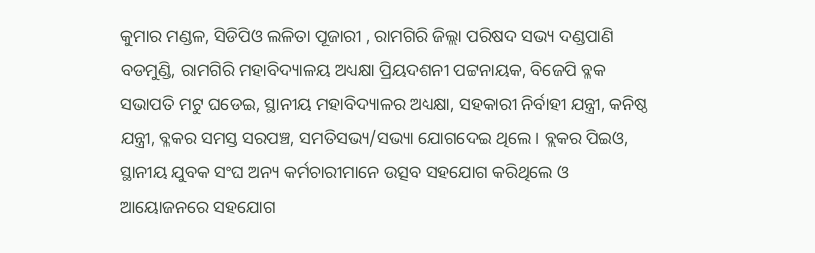କୁମାର ମଣ୍ଡଳ, ସିଡିପିଓ ଲଳିତା ପୂଜାରୀ , ରାମଗିରି ଜିଲ୍ଲା ପରିଷଦ ସଭ୍ୟ ଦଣ୍ଡପାଣି ବଡମୁଣ୍ଡି, ରାମଗିରି ମହାବିଦ୍ୟାଳୟ ଅଧ୍ୟକ୍ଷା ପ୍ରିୟଦଶନୀ ପଟ୍ଟନାୟକ, ବିଜେପି ବ୍ଳକ ସଭାପତି ମଟୁ ଘଡେଇ, ସ୍ଥାନୀୟ ମହାବିଦ୍ୟାଳର ଅଧ୍ୟକ୍ଷା, ସହକାରୀ ନିର୍ବାହୀ ଯନ୍ତ୍ରୀ, କନିଷ୍ଠ ଯନ୍ତ୍ରୀ, ବ୍ଳକର ସମସ୍ତ ସରପଞ୍ଚ, ସମତିସଭ୍ୟ/ସଭ୍ୟା ଯୋଗଦେଇ ଥିଲେ। ବ୍ଲକର ପିଇଓ, ସ୍ଥାନୀୟ ଯୁବକ ସଂଘ ଅନ୍ୟ କର୍ମଚାରୀମାନେ ଉତ୍ସବ ସହଯୋଗ କରିଥିଲେ ଓ ଆୟୋଜନରେ ସହଯୋଗ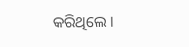କରିଥିଲେ ।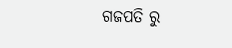ଗଜପତି ରୁ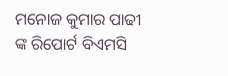ମନୋଜ କୁମାର ପାଢୀ ଙ୍କ ରିପୋର୍ଟ ବିଏମସି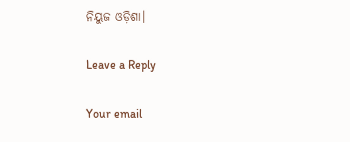ନିୟୁଜ ଓଡ଼ିଶା।

Leave a Reply

Your email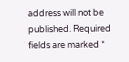address will not be published. Required fields are marked *